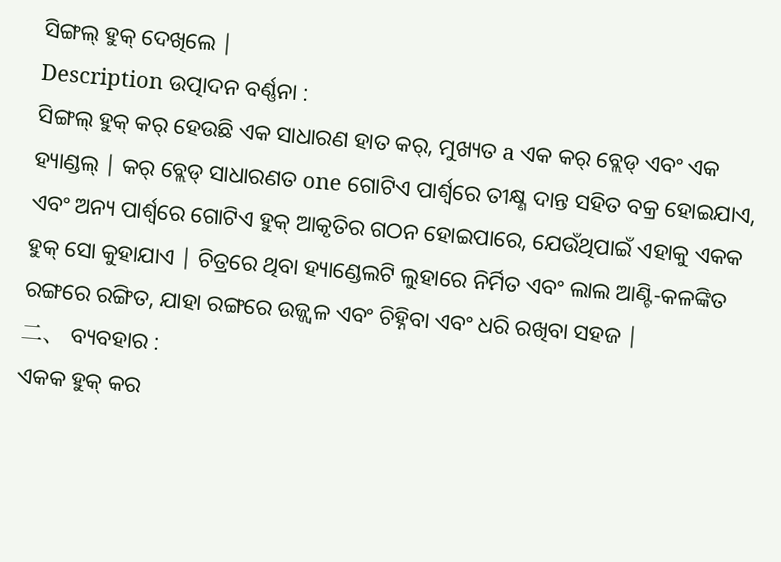ସିଙ୍ଗଲ୍ ହୁକ୍ ଦେଖିଲେ |
Description ଉତ୍ପାଦନ ବର୍ଣ୍ଣନା :
ସିଙ୍ଗଲ୍ ହୁକ୍ କର୍ ହେଉଛି ଏକ ସାଧାରଣ ହାତ କର୍, ମୁଖ୍ୟତ a ଏକ କର୍ ବ୍ଲେଡ୍ ଏବଂ ଏକ ହ୍ୟାଣ୍ଡଲ୍ | କର୍ ବ୍ଲେଡ୍ ସାଧାରଣତ one ଗୋଟିଏ ପାର୍ଶ୍ୱରେ ତୀକ୍ଷ୍ଣ ଦାନ୍ତ ସହିତ ବକ୍ର ହୋଇଯାଏ, ଏବଂ ଅନ୍ୟ ପାର୍ଶ୍ୱରେ ଗୋଟିଏ ହୁକ୍ ଆକୃତିର ଗଠନ ହୋଇପାରେ, ଯେଉଁଥିପାଇଁ ଏହାକୁ ଏକକ ହୁକ୍ ସୋ କୁହାଯାଏ | ଚିତ୍ରରେ ଥିବା ହ୍ୟାଣ୍ଡେଲଟି ଲୁହାରେ ନିର୍ମିତ ଏବଂ ଲାଲ ଆଣ୍ଟି-କଳଙ୍କିତ ରଙ୍ଗରେ ରଙ୍ଗିତ, ଯାହା ରଙ୍ଗରେ ଉଜ୍ଜ୍ୱଳ ଏବଂ ଚିହ୍ନିବା ଏବଂ ଧରି ରଖିବା ସହଜ |
二、 ବ୍ୟବହାର :
ଏକକ ହୁକ୍ କର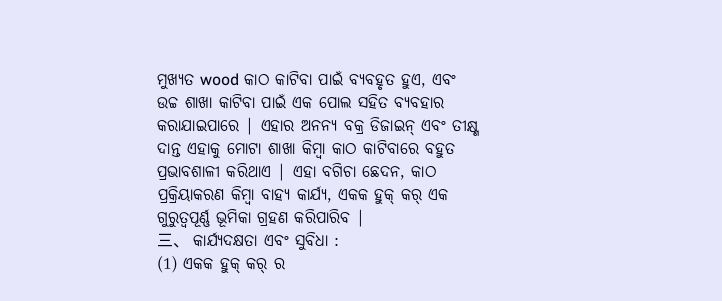ମୁଖ୍ୟତ wood କାଠ କାଟିବା ପାଇଁ ବ୍ୟବହୃତ ହୁଏ, ଏବଂ ଉଚ୍ଚ ଶାଖା କାଟିବା ପାଇଁ ଏକ ପୋଲ ସହିତ ବ୍ୟବହାର କରାଯାଇପାରେ | ଏହାର ଅନନ୍ୟ ବକ୍ର ଡିଜାଇନ୍ ଏବଂ ତୀକ୍ଷ୍ଣ ଦାନ୍ତ ଏହାକୁ ମୋଟା ଶାଖା କିମ୍ବା କାଠ କାଟିବାରେ ବହୁତ ପ୍ରଭାବଶାଳୀ କରିଥାଏ | ଏହା ବଗିଚା ଛେଦନ, କାଠ ପ୍ରକ୍ରିୟାକରଣ କିମ୍ବା ବାହ୍ୟ କାର୍ଯ୍ୟ, ଏକକ ହୁକ୍ କର୍ ଏକ ଗୁରୁତ୍ୱପୂର୍ଣ୍ଣ ଭୂମିକା ଗ୍ରହଣ କରିପାରିବ |
三、 କାର୍ଯ୍ୟଦକ୍ଷତା ଏବଂ ସୁବିଧା :
(1) ଏକକ ହୁକ୍ କର୍ ର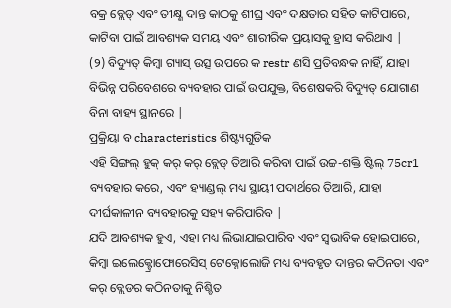ବକ୍ର ବ୍ଲେଡ୍ ଏବଂ ତୀକ୍ଷ୍ଣ ଦାନ୍ତ କାଠକୁ ଶୀଘ୍ର ଏବଂ ଦକ୍ଷତାର ସହିତ କାଟିପାରେ, କାଟିବା ପାଇଁ ଆବଶ୍ୟକ ସମୟ ଏବଂ ଶାରୀରିକ ପ୍ରୟାସକୁ ହ୍ରାସ କରିଥାଏ |
(୨) ବିଦ୍ୟୁତ୍ କିମ୍ବା ଗ୍ୟାସ୍ ଉତ୍ସ ଉପରେ କ restr ଣସି ପ୍ରତିବନ୍ଧକ ନାହିଁ, ଯାହା ବିଭିନ୍ନ ପରିବେଶରେ ବ୍ୟବହାର ପାଇଁ ଉପଯୁକ୍ତ, ବିଶେଷକରି ବିଦ୍ୟୁତ୍ ଯୋଗାଣ ବିନା ବାହ୍ୟ ସ୍ଥାନରେ |
ପ୍ରକ୍ରିୟା ବ characteristics ଶିଷ୍ଟ୍ୟଗୁଡିକ
ଏହି ସିଙ୍ଗଲ୍ ହୁକ୍ କର୍ କର୍ ବ୍ଲେଡ୍ ତିଆରି କରିବା ପାଇଁ ଉଚ୍ଚ-ଶକ୍ତି ଷ୍ଟିଲ୍ 75cr1 ବ୍ୟବହାର କରେ, ଏବଂ ହ୍ୟାଣ୍ଡଲ୍ ମଧ୍ୟ ସ୍ଥାୟୀ ପଦାର୍ଥରେ ତିଆରି, ଯାହା ଦୀର୍ଘକାଳୀନ ବ୍ୟବହାରକୁ ସହ୍ୟ କରିପାରିବ |
ଯଦି ଆବଶ୍ୟକ ହୁଏ, ଏହା ମଧ୍ୟ ଲିଭାଯାଇପାରିବ ଏବଂ ସ୍ୱଭାବିକ ହୋଇପାରେ, କିମ୍ବା ଇଲେକ୍ଟ୍ରୋଫୋରେସିସ୍ ଟେକ୍ନୋଲୋଜି ମଧ୍ୟ ବ୍ୟବହୃତ ଦାନ୍ତର କଠିନତା ଏବଂ କର୍ ବ୍ଲେଡର କଠିନତାକୁ ନିଶ୍ଚିତ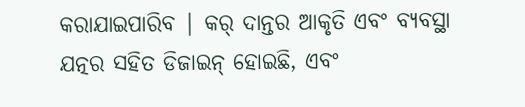କରାଯାଇପାରିବ | କର୍ ଦାନ୍ତର ଆକୃତି ଏବଂ ବ୍ୟବସ୍ଥା ଯତ୍ନର ସହିତ ଡିଜାଇନ୍ ହୋଇଛି, ଏବଂ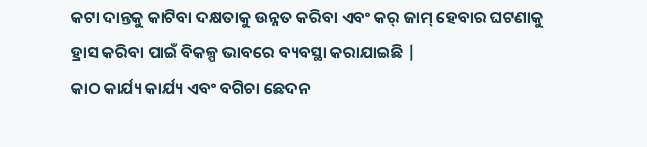କଟା ଦାନ୍ତକୁ କାଟିବା ଦକ୍ଷତାକୁ ଉନ୍ନତ କରିବା ଏବଂ କର୍ ଜାମ୍ ହେବାର ଘଟଣାକୁ ହ୍ରାସ କରିବା ପାଇଁ ବିକଳ୍ପ ଭାବରେ ବ୍ୟବସ୍ଥା କରାଯାଇଛି |
କାଠ କାର୍ଯ୍ୟ କାର୍ଯ୍ୟ ଏବଂ ବଗିଚା ଛେଦନ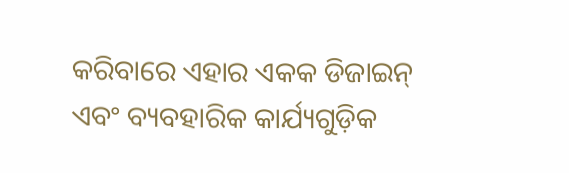କରିବାରେ ଏହାର ଏକକ ଡିଜାଇନ୍ ଏବଂ ବ୍ୟବହାରିକ କାର୍ଯ୍ୟଗୁଡ଼ିକ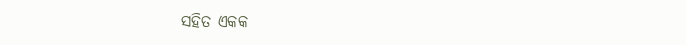ସହିତ ଏକକ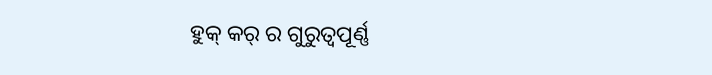ହୁକ୍ କର୍ ର ଗୁରୁତ୍ୱପୂର୍ଣ୍ଣ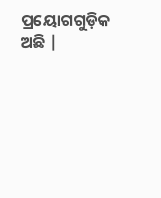ପ୍ରୟୋଗଗୁଡ଼ିକ ଅଛି |